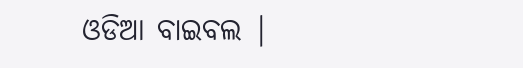ଓଡିଆ ବାଇବଲ |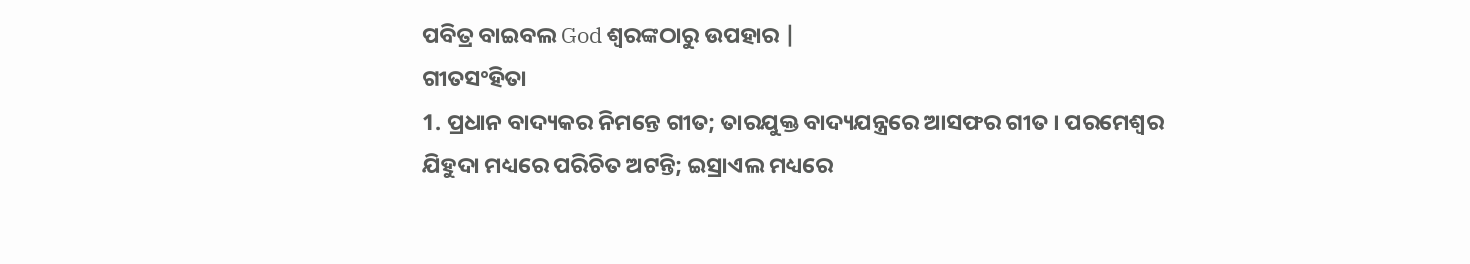ପବିତ୍ର ବାଇବଲ God ଶ୍ବରଙ୍କଠାରୁ ଉପହାର |
ଗୀତସଂହିତା
1. ପ୍ରଧାନ ବାଦ୍ୟକର ନିମନ୍ତେ ଗୀତ; ତାରଯୁକ୍ତ ବାଦ୍ୟଯନ୍ତ୍ରରେ ଆସଫର ଗୀତ । ପରମେଶ୍ଵର ଯିହୁଦା ମଧ୍ୟରେ ପରିଚିତ ଅଟନ୍ତି; ଇସ୍ରାଏଲ ମଧ୍ୟରେ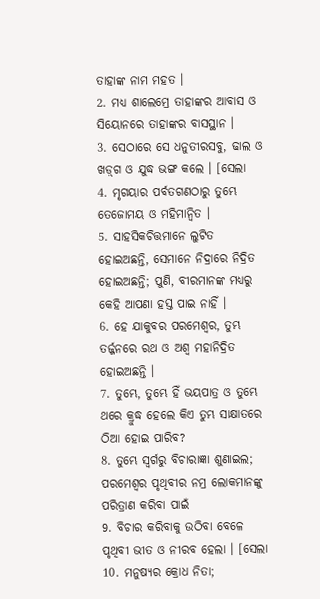ତାହାଙ୍କ ନାମ ମହତ ।
2. ମଧ୍ୟ ଶାଲେମ୍ରେ ତାହାଙ୍କର ଆବାସ ଓ ସିୟୋନରେ ତାହାଙ୍କର ବାସସ୍ଥାନ ।
3. ସେଠାରେ ସେ ଧନୁତୀରସବୁ, ଢାଲ ଓ ଖଡ଼୍‍ଗ ଓ ଯୁଦ୍ଧ ଭଙ୍ଗ କଲେ । [ସେଲା
4. ମୃଗୟାର ପର୍ବତଗଣଠାରୁ ତୁମ୍ଭେ ତେଜୋମୟ ଓ ମହିମାନ୍ଵିତ ।
5. ସାହସିକଚିତ୍ତମାନେ ଲୁଟିତ ହୋଇଅଛନ୍ତି, ସେମାନେ ନିଦ୍ରାରେ ନିଦ୍ରିତ ହୋଇଅଛନ୍ତି; ପୁଣି, ବୀରମାନଙ୍କ ମଧ୍ୟରୁ କେହି ଆପଣା ହସ୍ତ ପାଇ ନାହିଁ ।
6. ହେ ଯାକୁବର ପରମେଶ୍ଵର, ତୁମ୍ଭ ତର୍ଜ୍ଜନରେ ରଥ ଓ ଅଶ୍ଵ ମହାନିଦ୍ରିତ ହୋଇଅଛନ୍ତି ।
7. ତୁମ୍ଭେ, ତୁମ୍ଭେ ହିଁ ଭୟପାତ୍ର ଓ ତୁମ୍ଭେ ଥରେ କ୍ରୁଦ୍ଧ ହେଲେ କିଏ ତୁମ୍ଭ ସାକ୍ଷାତରେ ଠିଆ ହୋଇ ପାରିବ?
8. ତୁମ୍ଭେ ସ୍ଵର୍ଗରୁ ବିଚାରାଜ୍ଞା ଶୁଣାଇଲ; ପରମେଶ୍ଵର ପୃଥିବୀର ନମ୍ର ଲୋକମାନଙ୍କୁ ପରିତ୍ରାଣ କରିବା ପାଇଁ
9. ବିଚାର କରିବାକୁ ଉଠିବା ବେଳେ ପୃଥିବୀ ଭୀତ ଓ ନୀରବ ହେଲା । [ସେଲା
10. ମନୁଷ୍ୟର କ୍ରୋଧ ନିତା;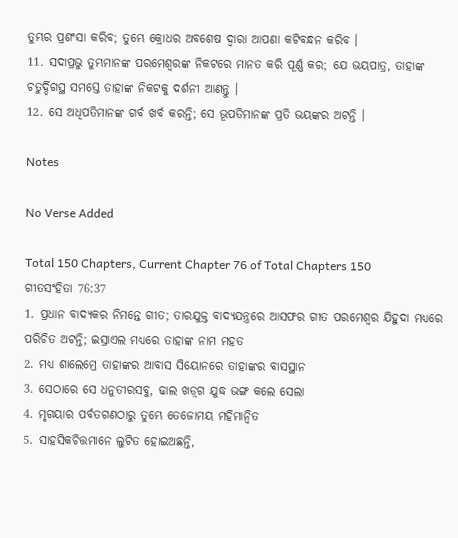ତୁମ୍ଭର ପ୍ରଶଂସା କରିବ; ତୁମ୍ଭେ କ୍ରୋଧର ଅବଶେଷ ଦ୍ଵାରା ଆପଣା କଟିବନ୍ଧନ କରିବ ।
11. ସଦାପ୍ରଭୁ ତୁମ୍ଭମାନଙ୍କ ପରମେଶ୍ଵରଙ୍କ ନିକଟରେ ମାନତ କରି ପୂର୍ଣ୍ଣ କର; ଯେ ଭୟପାତ୍ର, ତାହାଙ୍କ ଚତୁର୍ଦ୍ଦିଗସ୍ଥ ସମସ୍ତେ ତାହାଙ୍କ ନିକଟକୁ ଦର୍ଶନୀ ଆଣନ୍ତୁ ।
12. ସେ ଅଧିପତିମାନଙ୍କ ଗର୍ବ ଖର୍ବ କରନ୍ତି; ସେ ଭୂପତିମାନଙ୍କ ପ୍ରତି ଭୟଙ୍କର ଅଟନ୍ତି ।

Notes

No Verse Added

Total 150 Chapters, Current Chapter 76 of Total Chapters 150
ଗୀତସଂହିତା 76:37
1. ପ୍ରଧାନ ବାଦ୍ୟକର ନିମନ୍ତେ ଗୀତ; ତାରଯୁକ୍ତ ବାଦ୍ୟଯନ୍ତ୍ରରେ ଆସଫର ଗୀତ ପରମେଶ୍ଵର ଯିହୁଦା ମଧ୍ୟରେ ପରିଚିତ ଅଟନ୍ତି; ଇସ୍ରାଏଲ ମଧ୍ୟରେ ତାହାଙ୍କ ନାମ ମହତ
2. ମଧ୍ୟ ଶାଲେମ୍ରେ ତାହାଙ୍କର ଆବାସ ସିୟୋନରେ ତାହାଙ୍କର ବାସସ୍ଥାନ
3. ସେଠାରେ ସେ ଧନୁତୀରସବୁ, ଢାଲ ଖଡ଼୍‍ଗ ଯୁଦ୍ଧ ଭଙ୍ଗ କଲେ ସେଲା
4. ମୃଗୟାର ପର୍ବତଗଣଠାରୁ ତୁମ୍ଭେ ତେଜୋମୟ ମହିମାନ୍ଵିତ
5. ସାହସିକଚିତ୍ତମାନେ ଲୁଟିତ ହୋଇଅଛନ୍ତି,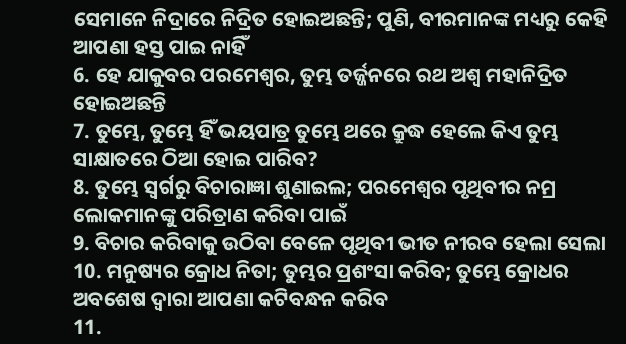ସେମାନେ ନିଦ୍ରାରେ ନିଦ୍ରିତ ହୋଇଅଛନ୍ତି; ପୁଣି, ବୀରମାନଙ୍କ ମଧ୍ୟରୁ କେହି ଆପଣା ହସ୍ତ ପାଇ ନାହିଁ
6. ହେ ଯାକୁବର ପରମେଶ୍ଵର, ତୁମ୍ଭ ତର୍ଜ୍ଜନରେ ରଥ ଅଶ୍ଵ ମହାନିଦ୍ରିତ ହୋଇଅଛନ୍ତି
7. ତୁମ୍ଭେ, ତୁମ୍ଭେ ହିଁ ଭୟପାତ୍ର ତୁମ୍ଭେ ଥରେ କ୍ରୁଦ୍ଧ ହେଲେ କିଏ ତୁମ୍ଭ ସାକ୍ଷାତରେ ଠିଆ ହୋଇ ପାରିବ?
8. ତୁମ୍ଭେ ସ୍ଵର୍ଗରୁ ବିଚାରାଜ୍ଞା ଶୁଣାଇଲ; ପରମେଶ୍ଵର ପୃଥିବୀର ନମ୍ର ଲୋକମାନଙ୍କୁ ପରିତ୍ରାଣ କରିବା ପାଇଁ
9. ବିଚାର କରିବାକୁ ଉଠିବା ବେଳେ ପୃଥିବୀ ଭୀତ ନୀରବ ହେଲା ସେଲା
10. ମନୁଷ୍ୟର କ୍ରୋଧ ନିତା; ତୁମ୍ଭର ପ୍ରଶଂସା କରିବ; ତୁମ୍ଭେ କ୍ରୋଧର ଅବଶେଷ ଦ୍ଵାରା ଆପଣା କଟିବନ୍ଧନ କରିବ
11.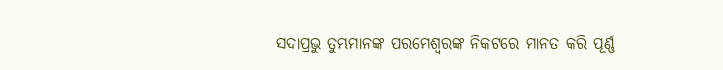ସଦାପ୍ରଭୁ ତୁମ୍ଭମାନଙ୍କ ପରମେଶ୍ଵରଙ୍କ ନିକଟରେ ମାନତ କରି ପୂର୍ଣ୍ଣ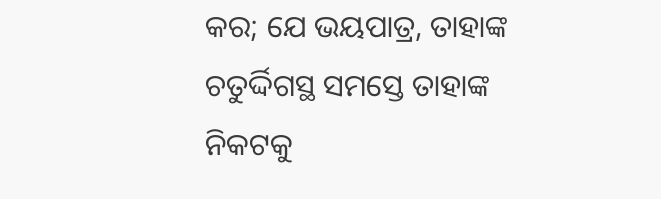କର; ଯେ ଭୟପାତ୍ର, ତାହାଙ୍କ ଚତୁର୍ଦ୍ଦିଗସ୍ଥ ସମସ୍ତେ ତାହାଙ୍କ ନିକଟକୁ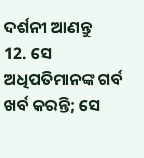ଦର୍ଶନୀ ଆଣନ୍ତୁ
12. ସେ ଅଧିପତିମାନଙ୍କ ଗର୍ବ ଖର୍ବ କରନ୍ତି; ସେ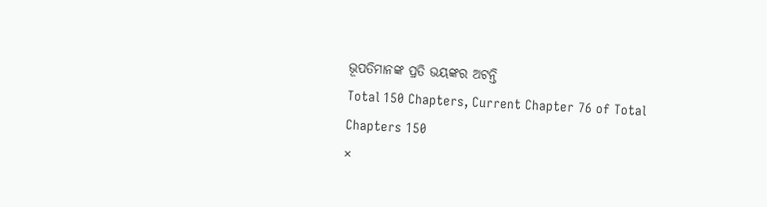ଭୂପତିମାନଙ୍କ ପ୍ରତି ଭୟଙ୍କର ଅଟନ୍ତି
Total 150 Chapters, Current Chapter 76 of Total Chapters 150
×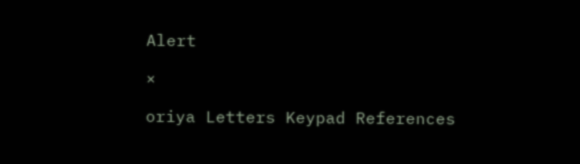Alert

×

oriya Letters Keypad References